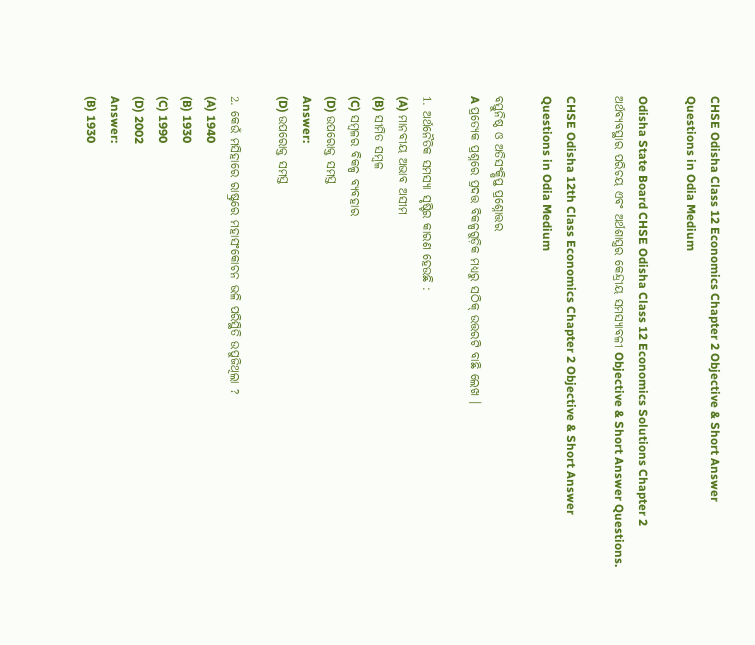CHSE Odisha Class 12 Economics Chapter 2 Objective & Short Answer Questions in Odia Medium

Odisha State Board CHSE Odisha Class 12 Economics Solutions Chapter 2 ଅର୍ଥବ୍ୟବସ୍ଥାର ପରିଚୟ ଏବଂ ଅର୍ଥଶାସ୍ତ୍ରର କେନ୍ଦ୍ରୀୟ ସମସ୍ୟାବଳୀ Objective & Short Answer Questions.

CHSE Odisha 12th Class Economics Chapter 2 Objective & Short Answer Questions in Odia Medium

ବସ୍ତୁନିଷ୍ଠ ଓ ଅତିସଂକ୍ଷିପ୍ତ ପ୍ରଶ୍ନୋତ୍ତର
A ପ୍ରତ୍ୟେକ ପ୍ରଶ୍ନରେ ପ୍ରଦତ୍ତ ବିକଳ୍ପଗୁଡ଼ିକ ମଧ୍ୟରୁ ସଠିକ୍ ଉତ୍ତରଟି ବାଛି ଲେଖ ।

1. ଅର୍ଥନୈତିକ ସମସ୍ୟା ସୃଷ୍ଟିର କାରଣ ହେଉଛି :
(A) ମାନବୀୟ ଅଭାବ ଅସୀମ
(B) ସୀମିତ ସମ୍ବଳ
(C) ସମ୍ବଳର ବିକଳ୍ପ ବ୍ୟବହାର
(D) ଉପରୋକ୍ତ ସମସ୍ତ
Answer:
(D) ଉପରୋକ୍ତ ସମସ୍ତ

2. କେଉଁ ମସିହାରେ ରାଷ୍ଟ୍ରରେ ମହାସଂକୋଚନ ଭଳି ପରିସ୍ଥିତି ଉପୁଜିଥିଲା ?
(A) 1940
(B) 1930
(C) 1990
(D) 2002
Answer:
(B) 1930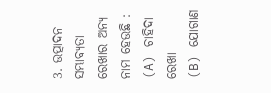3. ଉତ୍ପାଦନ ସମ୍ଭାବ୍ୟତା ରେଖାର ଅନ୍ୟ ନାମ ହେଉଛି :
(A) ଚାହିଦା ରେଖା
(B) ଯୋଗାଣ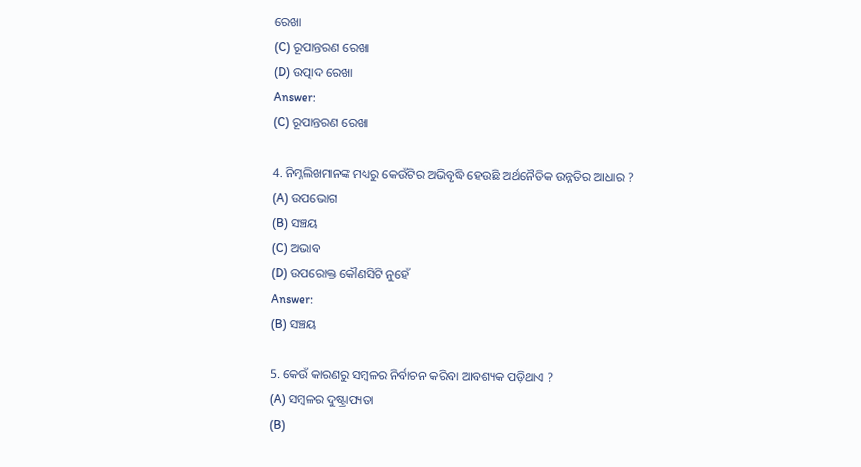ରେଖା
(C) ରୂପାନ୍ତରଣ ରେଖା
(D) ଉତ୍ପାଦ ରେଖା
Answer:
(C) ରୂପାନ୍ତରଣ ରେଖା

4. ନିମ୍ନଲିଖମାନଙ୍କ ମଧ୍ୟରୁ କେଉଁଟିର ଅଭିବୃଦ୍ଧି ହେଉଛି ଅର୍ଥନୈତିକ ଉନ୍ନତିର ଆଧାର ?
(A) ଉପଭୋଗ
(B) ସଞ୍ଚୟ
(C) ଅଭାବ
(D) ଉପରୋକ୍ତ କୌଣସିଟି ନୁହେଁ
Answer:
(B) ସଞ୍ଚୟ

5. କେଉଁ କାରଣରୁ ସମ୍ବଳର ନିର୍ବାଚନ କରିବା ଆବଶ୍ୟକ ପଡ଼ିଥାଏ ?
(A) ସମ୍ବଳର ଦୁଷ୍ଟ୍ରାପ୍ୟତା
(B)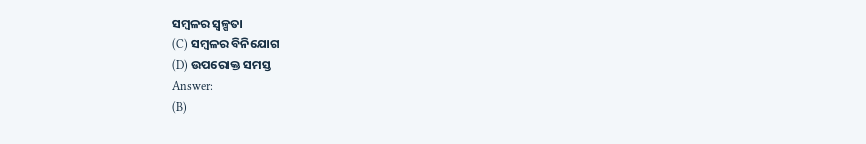ସମ୍ବଳର ସ୍ୱଳ୍ପତା
(C) ସମ୍ବଳର ବିନିଯୋଗ
(D) ଉପରୋକ୍ତ ସମସ୍ତ
Answer:
(B)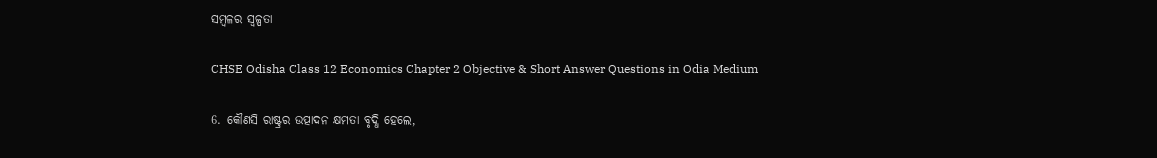ସମ୍ବଳର ସ୍ୱଳ୍ପତା

CHSE Odisha Class 12 Economics Chapter 2 Objective & Short Answer Questions in Odia Medium

6. କୌଣସି ରାଷ୍ଟ୍ରର ଉତ୍ପାଦନ କ୍ଷମତା ବୃଦ୍ଧି ହେଲେ,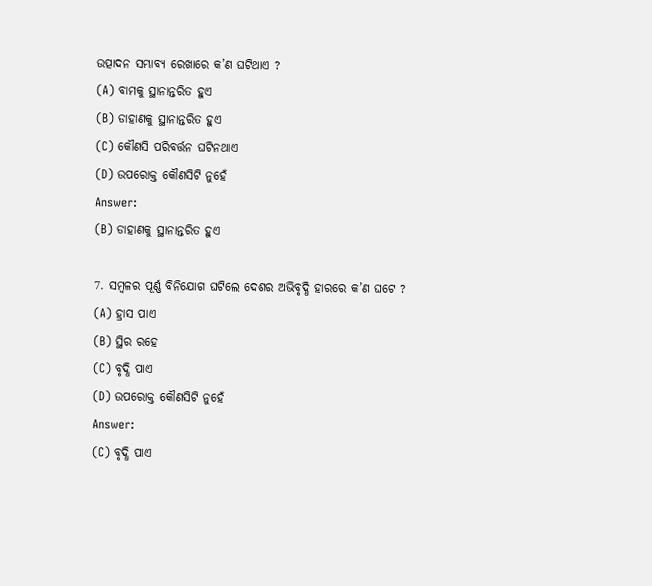ଉତ୍ପାଦନ ସମ୍ଭାବ୍ୟ ରେଖାରେ କ’ଣ ଘଟିଥାଏ ?
(A) ବାମକୁ ସ୍ଥାନାନ୍ତରିତ ହୁଏ
(B) ଡାହାଣକୁ ସ୍ଥାନାନ୍ତରିତ ହୁଏ
(C) କୌଣସି ପରିବର୍ତ୍ତନ ଘଟିନଥାଏ
(D) ଉପରୋକ୍ତ କୌଣସିଟି ନୁହେଁ
Answer:
(B) ଡାହାଣକୁ ସ୍ଥାନାନ୍ତରିତ ହୁଏ

7. ସମ୍ବଳର ପୂର୍ଣ୍ଣ ବିନିଯୋଗ ଘଟିଲେ ଦେଶର ଅଭିବୃଦ୍ଧି ହାରରେ କ’ଣ ଘଟେ ?
(A) ହ୍ରାସ ପାଏ
(B) ସ୍ଥିର ରହେ
(C) ବୃଦ୍ଧି ପାଏ
(D) ଉପରୋକ୍ତ କୌଣସିଟି ନୁହେଁ
Answer:
(C) ବୃଦ୍ଧି ପାଏ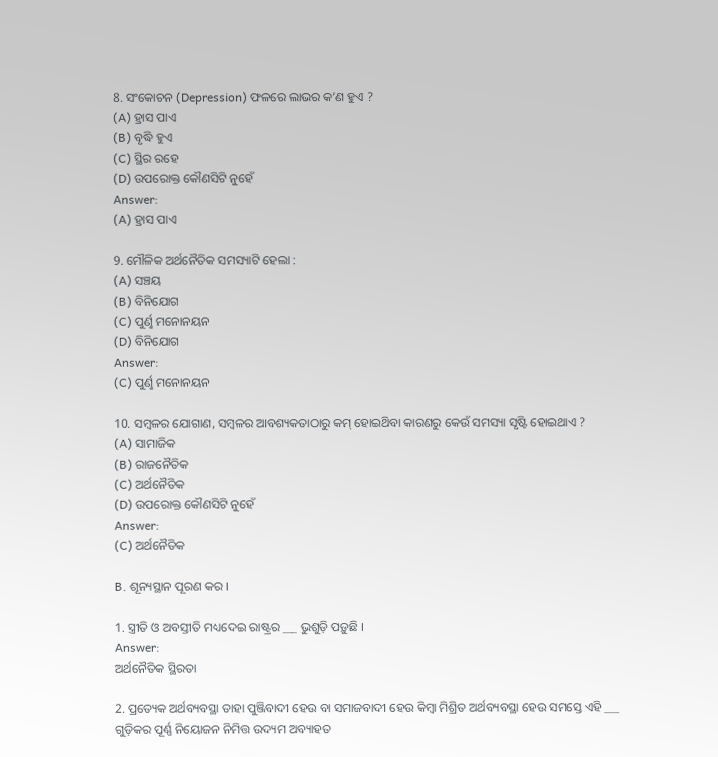8. ସଂକୋଚନ (Depression) ଫଳରେ ଲାଭର କ’ଣ ହୁଏ ?
(A) ହ୍ରାସ ପାଏ
(B) ବୃଦ୍ଧି ହୁଏ
(C) ସ୍ଥିର ରହେ
(D) ଉପରୋକ୍ତ କୌଣସିଟି ନୁହେଁ
Answer:
(A) ହ୍ରାସ ପାଏ

9. ମୌଳିକ ଅର୍ଥନୈତିକ ସମସ୍ୟାଟି ହେଲା :
(A) ସଞ୍ଚୟ
(B) ବିନିଯୋଗ
(C) ପୁର୍ଣୢ ମନୋନୟନ
(D) ବିନିଯୋଗ
Answer:
(C) ପୁର୍ଣୢ ମନୋନୟନ

10. ସମ୍ବଳର ଯୋଗାଣ, ସମ୍ବଳର ଆବଶ୍ୟକତାଠାରୁ କମ୍ ହୋଇଥ‌ିବା କାରଣରୁ କେଉଁ ସମସ୍ୟା ସୃଷ୍ଟି ହୋଇଥାଏ ?
(A) ସାମାଜିକ
(B) ରାଜନୈତିକ
(C) ଅର୍ଥନୈତିକ
(D) ଉପରୋକ୍ତ କୌଣସିଟି ନୁହେଁ
Answer:
(C) ଅର୍ଥନୈତିକ

B. ଶୂନ୍ୟସ୍ଥାନ ପୂରଣ କର ।

1. ସ୍ତ୍ରୀତି ଓ ଅବସ୍ତୀତି ମଧ୍ୟଦେଇ ରାଷ୍ଟ୍ରର ___ ଭୁଶୁଡ଼ି ପଡ଼ୁଛି ।
Answer:
ଅର୍ଥନୈତିକ ସ୍ଥିରତା

2. ପ୍ରତ୍ୟେକ ଅର୍ଥବ୍ୟବସ୍ଥା ତାହା ପୁଞ୍ଜିବାଦୀ ହେଉ ବା ସମାଜବାଦୀ ହେଉ କିମ୍ବା ମିଶ୍ରିତ ଅର୍ଥବ୍ୟବସ୍ଥା ହେଉ ସମସ୍ତେ ଏହି ___ ଗୁଡ଼ିକର ପୂର୍ଣ୍ଣ ନିୟୋଜନ ନିମିତ୍ତ ଉଦ୍ୟମ ଅବ୍ୟାହତ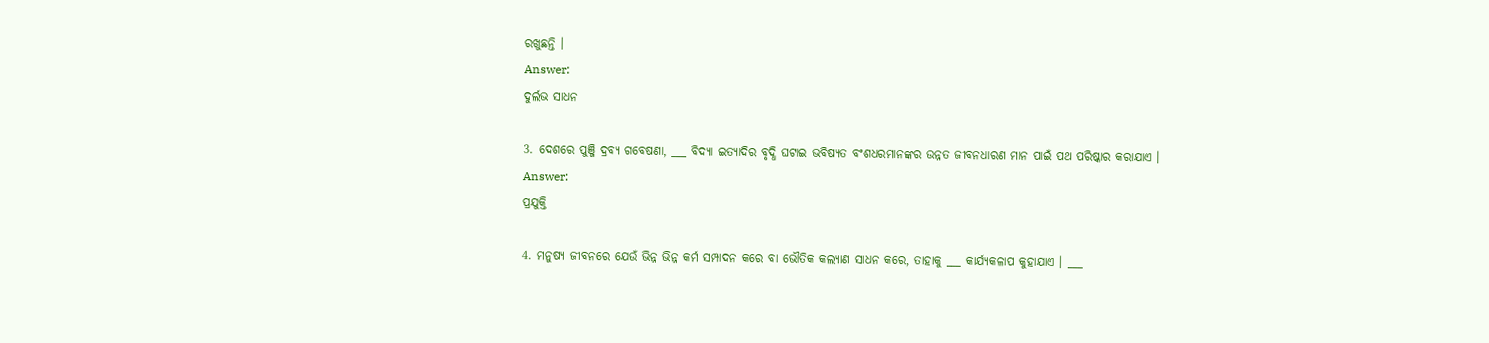ରଖୁଛନ୍ତି ।
Answer:
ଦୁର୍ଲଭ ସାଧନ

3. ଦେଶରେ ପୁଞ୍ଜି ଦ୍ରବ୍ୟ ଗବେଷଣା, ___ ବିଦ୍ୟା ଇତ୍ୟାଦିର ବୃଦ୍ଧି ଘଟାଇ ଭବିଷ୍ୟତ ବଂଶଧରମାନଙ୍କର ଉନ୍ନତ ଜୀବନଧାରଣ ମାନ ପାଇଁ ପଥ ପରିଷ୍କାର କରାଯାଏ ।
Answer:
ପ୍ରଯୁକ୍ତି

4. ମନୁଷ୍ୟ ଜୀବନରେ ଯେଉଁ ଭିନ୍ନ ଭିନ୍ନ କର୍ମ ସମ୍ପାଦନ କରେ ବା ଭୌତିକ କଲ୍ୟାଣ ସାଧନ କରେ, ତାହାକୁ ___ କାର୍ଯ୍ୟକଳାପ କୁହାଯାଏ । ___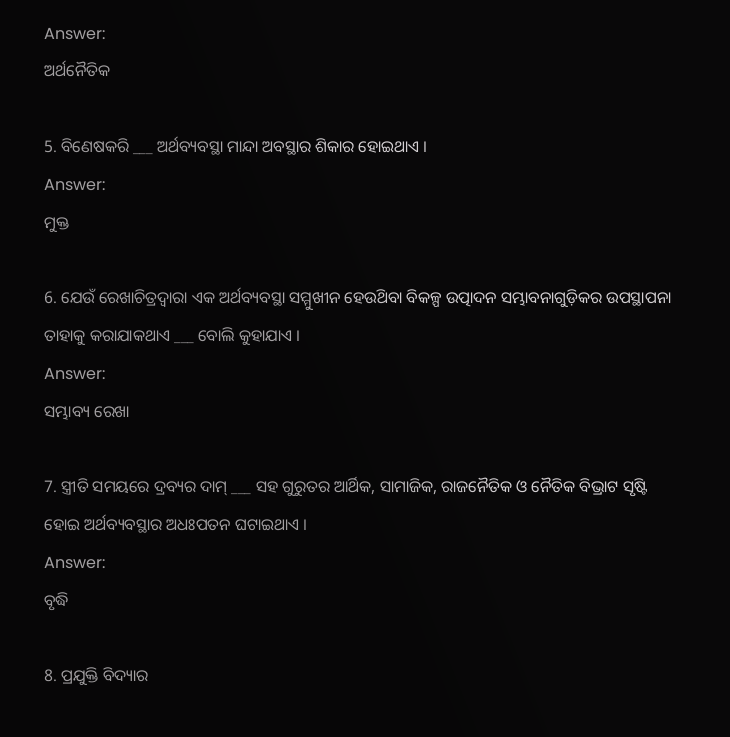Answer:
ଅର୍ଥନୈତିକ

5. ବିଣେଷକରି ___ ଅର୍ଥବ୍ୟବସ୍ଥା ମାନ୍ଦା ଅବସ୍ଥାର ଶିକାର ହୋଇଥାଏ ।
Answer:
ମୁକ୍ତ

6. ଯେଉଁ ରେଖାଚିତ୍ରଦ୍ଵାରା ଏକ ଅର୍ଥବ୍ୟବସ୍ଥା ସମ୍ମୁଖୀନ ହେଉଥ‌ିବା ବିକଳ୍ପ ଉତ୍ପାଦନ ସମ୍ଭାବନାଗୁଡ଼ିକର ଉପସ୍ଥାପନା ତାହାକୁ କରାଯାକଥାଏ ___ ବୋଲି କୁହାଯାଏ ।
Answer:
ସମ୍ଭାବ୍ୟ ରେଖା

7. ସ୍ତ୍ରୀତି ସମୟରେ ଦ୍ରବ୍ୟର ଦାମ୍ ___ ସହ ଗୁରୁତର ଆର୍ଥିକ, ସାମାଜିକ, ରାଜନୈତିକ ଓ ନୈତିକ ବିଭ୍ରାଟ ସୃଷ୍ଟି ହୋଇ ଅର୍ଥବ୍ୟବସ୍ଥାର ଅଧଃପତନ ଘଟାଇଥାଏ ।
Answer:
ବୃଦ୍ଧି

8. ପ୍ରଯୁକ୍ତି ବିଦ୍ୟାର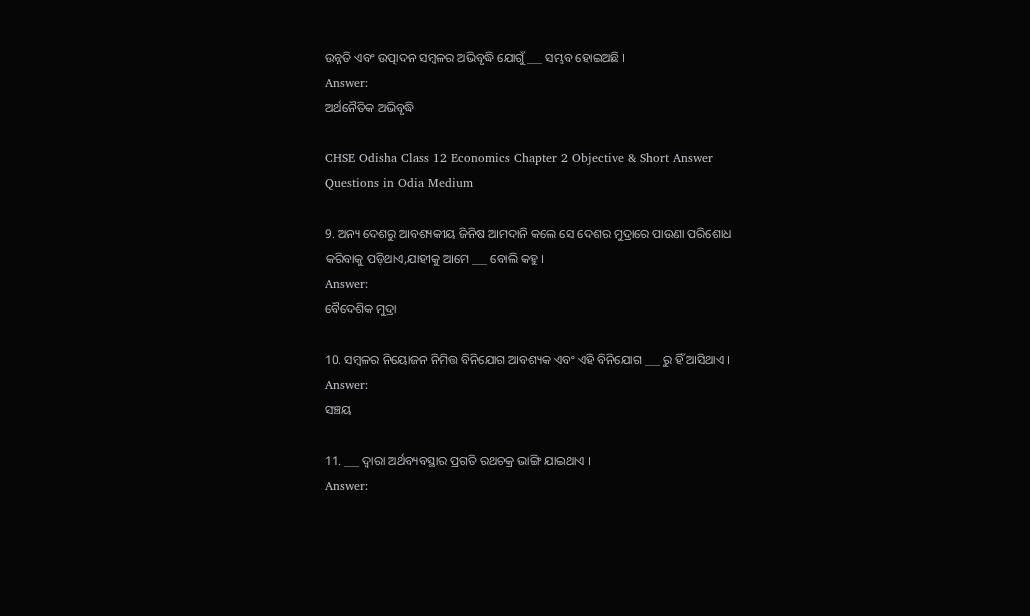ଉନ୍ନତି ଏବଂ ଉତ୍ପାଦନ ସମ୍ବଳର ଅଭିବୃଦ୍ଧି ଯୋଗୁଁ ___ ସମ୍ଭବ ହୋଇଅଛି ।
Answer:
ଅର୍ଥନୈତିକ ଅଭିବୃଦ୍ଧି

CHSE Odisha Class 12 Economics Chapter 2 Objective & Short Answer Questions in Odia Medium

9. ଅନ୍ୟ ଦେଶରୁ ଆବଶ୍ୟକୀୟ ଜିନିଷ ଆମଦାନି କଲେ ସେ ଦେଶର ମୁଦ୍ରାରେ ପାଉଣା ପରିଶୋଧ କରିବାକୁ ପଡ଼ିଥାଏ,ଯାହୀକୁ ଆମେ ___ ବୋଲି କହୁ ।
Answer:
ବୈଦେଶିକ ମୁଦ୍ରା

10. ସମ୍ବଳର ନିୟୋଜନ ନିମିତ୍ତ ବିନିଯୋଗ ଆବଶ୍ୟକ ଏବଂ ଏହି ବିନିଯୋଗ ___ ରୁ ହିଁ ଆସିଥାଏ ।
Answer:
ସଞ୍ଚୟ

11. ___ ଦ୍ଵାରା ଅର୍ଥବ୍ୟବସ୍ଥାର ପ୍ରଗତି ରଥଚକ୍ର ଭାଙ୍ଗି ଯାଇଥାଏ ।
Answer: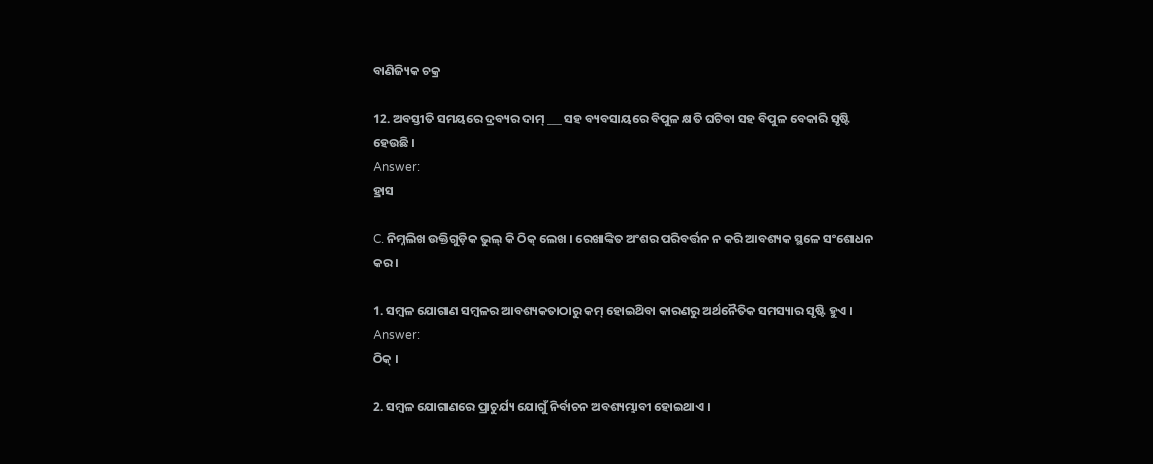ବାଣିଜ୍ୟିକ ଚକ୍ର

12. ଅବସ୍ତୀତି ସମୟରେ ଦ୍ରବ୍ୟର ଦାମ୍ ___ ସହ ବ୍ୟବସାୟରେ ବିପୁଳ କ୍ଷତି ଘଟିବା ସହ ବିପୁଳ ବେକାରି ସୃଷ୍ଟି ହେଉଛି ।
Answer:
ହ୍ରାସ

C. ନିମ୍ନଲିଖ ଉକ୍ତିଗୁଡ଼ିକ ଭୁଲ୍ କି ଠିକ୍ ଲେଖ । ରେଖାଙ୍କିତ ଅଂଶର ପରିବର୍ତ୍ତନ ନ କରି ଆବଶ୍ୟକ ସ୍ଥଳେ ସଂଶୋଧନ କର ।

1. ସମ୍ବଳ ଯୋଗାଣ ସମ୍ବଳର ଆବଶ୍ୟକତାଠାରୁ କମ୍ ହୋଇଥ‌ିବା କାରଣରୁ ଅର୍ଥନୈତିକ ସମସ୍ୟାର ସୃଷ୍ଟି ହୁଏ ।
Answer:
ଠିକ୍ ।

2. ସମ୍ବଳ ଯୋଗାଣରେ ପ୍ରାଚୁର୍ଯ୍ୟ ଯୋଗୁଁ ନିର୍ବାଚନ ଅବଶ୍ୟମ୍ଭାବୀ ହୋଇଥାଏ ।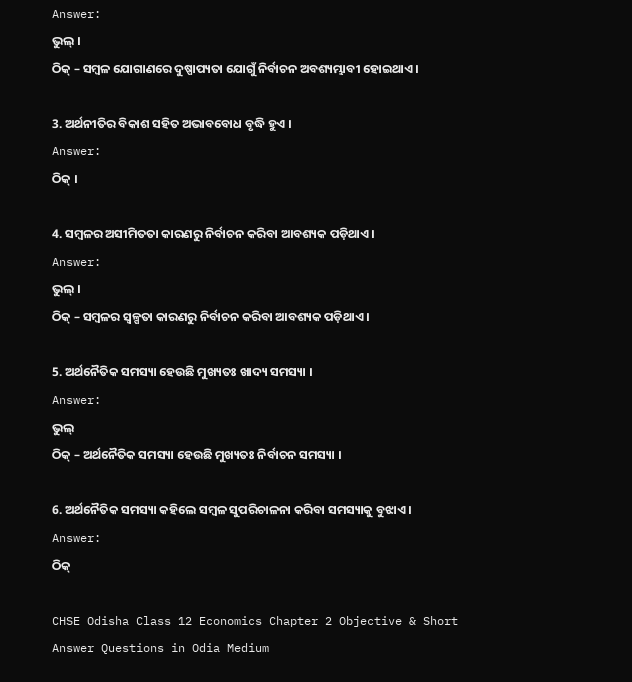Answer:
ଭୁଲ୍ ।
ଠିକ୍ – ସମ୍ବଳ ଯୋଗାଣରେ ଦୁଷ୍ପାପ୍ୟତା ଯୋଗୁଁ ନିର୍ବାଚନ ଅବଶ୍ୟମ୍ଭାବୀ ହୋଇଥାଏ ।

3. ଅର୍ଥନୀତିର ବିକାଶ ସହିତ ଅଭାବବୋଧ ବୃଦ୍ଧି ହୁଏ ।
Answer:
ଠିକ୍ ।

4. ସମ୍ବଳର ଅସୀମିତତା କାରଣରୁ ନିର୍ବାଚନ କରିବା ଆବଶ୍ୟକ ପଡ଼ିଥାଏ ।
Answer:
ଭୁଲ୍ ।
ଠିକ୍ – ସମ୍ବଳର ସ୍ୱଳ୍ପତା କାରଣରୁ ନିର୍ବାଚନ କରିବା ଆବଶ୍ୟକ ପଡ଼ିଥାଏ ।

5. ଅର୍ଥନୈତିକ ସମସ୍ୟା ହେଉଛି ମୁଖ୍ୟତଃ ଖାଦ୍ୟ ସମସ୍ୟା ।
Answer:
ଭୁଲ୍
ଠିକ୍ – ଅର୍ଥନୈତିକ ସମସ୍ୟା ହେଉଛି ମୁଖ୍ୟତଃ ନିର୍ବାଚନ ସମସ୍ୟା ।

6. ଅର୍ଥନୈତିକ ସମସ୍ୟା କହିଲେ ସମ୍ବଳ ସୁପରିଚାଳନା କରିବା ସମସ୍ୟାକୁ ବୁଝାଏ ।
Answer:
ଠିକ୍

CHSE Odisha Class 12 Economics Chapter 2 Objective & Short Answer Questions in Odia Medium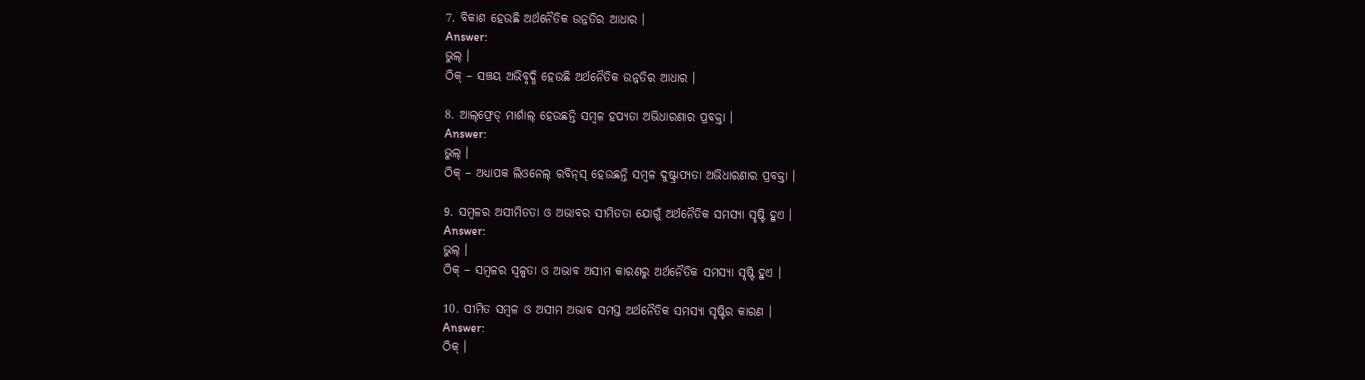7. ବିକାଶ ହେଉଛି ଅର୍ଥନୈତିକ ଉନ୍ନତିର ଆଧାର ।
Answer:
ଭୁଲ୍ ।
ଠିକ୍ – ସଞ୍ଚୟ ଅଭିବୃଦ୍ଧି ହେଉଛି ଅର୍ଥନୈତିକ ଉନ୍ନତିର ଆଧାର ।

8. ଆଲ୍‌ଫ୍ରେଡ୍‌ ମାର୍ଶାଲ୍ ହେଉଛନ୍ତି ସମ୍ବଳ ହପ୍ୟତା ଅଭିଧାରଣାର ପ୍ରବକ୍ତା ।
Answer:
ଭୁଲ୍ ।
ଠିକ୍ – ଅଧ୍ୟାପକ ଲିଓନେଲ୍ ରବିନ୍‌ସ୍ ହେଉଛନ୍ତି ସମ୍ବଳ ଦୁଷ୍ଟ୍ରାପ୍ୟତା ଅଭିଧାରଣାର ପ୍ରବକ୍ତା ।

9. ସମ୍ବଳର ଅସୀମିତତା ଓ ଅଭାବର ସୀମିତତା ଯୋଗୁଁ ଅର୍ଥନୈତିକ ସମସ୍ୟା ସୃଷ୍ଟି ହୁଏ ।
Answer:
ଭୁଲ୍ ।
ଠିକ୍ – ସମ୍ବଳର ସ୍ୱଳ୍ପତା ଓ ଅଭାବ ଅସୀମ କାରଣରୁ ଅର୍ଥନୈତିକ ସମସ୍ୟା ସୃଷ୍ଟି ହୁଏ ।

10. ସୀମିତ ସମ୍ବଳ ଓ ଅସୀମ ଅଭାବ ସମସ୍ତ ଅର୍ଥନୈତିକ ସମସ୍ୟା ସୃଷ୍ଟିର କାରଣ ।
Answer:
ଠିକ୍ ।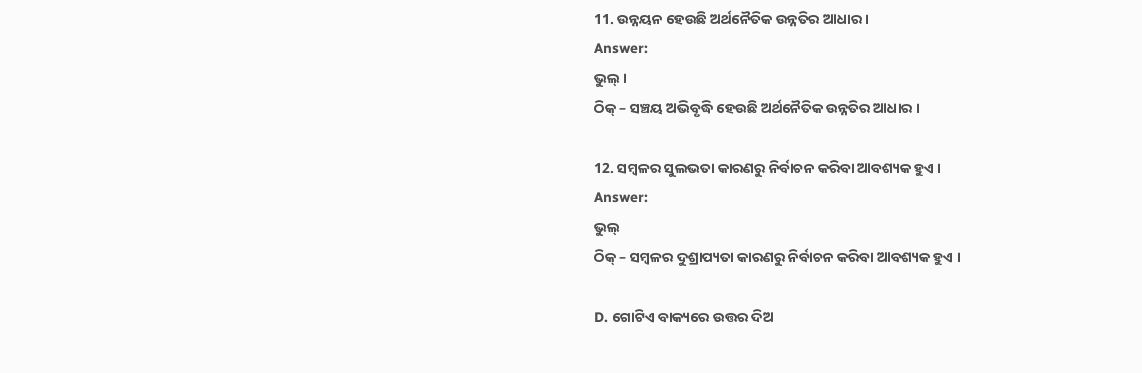11. ଉନ୍ନୟନ ହେଉଛି ଅର୍ଥନୈତିକ ଉନ୍ନତିର ଆଧାର ।
Answer:
ଭୁଲ୍ ।
ଠିକ୍ – ସଞ୍ଚୟ ଅଭିବୃଦ୍ଧି ହେଉଛି ଅର୍ଥନୈତିକ ଉନ୍ନତିର ଆଧାର ।

12. ସମ୍ବଳର ସୁଲଭତା କାରଣରୁ ନିର୍ବାଚନ କରିବା ଆବଶ୍ୟକ ହୁଏ ।
Answer:
ଭୁଲ୍
ଠିକ୍ – ସମ୍ବଳର ଦୁଶ୍ରାପ୍ୟତା କାରଣରୁ ନିର୍ବାଚନ କରିବା ଆବଶ୍ୟକ ହୁଏ ।

D. ଗୋଟିଏ ବାକ୍ୟରେ ଉତ୍ତର ଦିଅ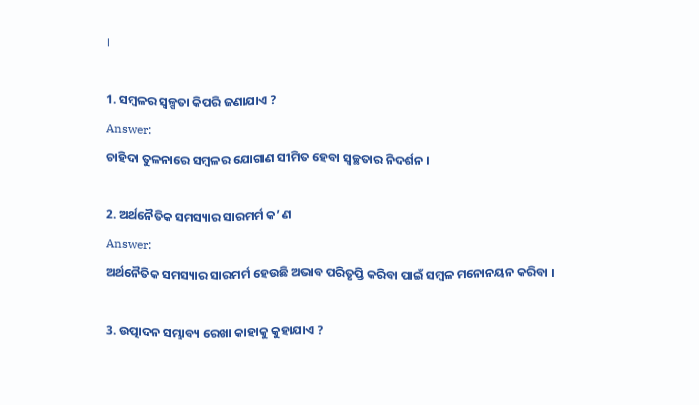।

1. ସମ୍ବଳର ସ୍ଵଳ୍ପତା କିପରି ଜଣାଯାଏ ?
Answer:
ଚାହିଦା ତୁଳନାରେ ସମ୍ବଳର ଯୋଗାଣ ସୀମିତ ହେବା ସ୍ଵଚ୍ଛତାର ନିଦର୍ଶନ ।

2. ଅର୍ଥନୈତିକ ସମସ୍ୟାର ସାରମର୍ମ କ’ ଣ
Answer:
ଅର୍ଥନୈତିକ ସମସ୍ୟାର ସାରମର୍ମ ହେଉଛି ଅଭାବ ପରିତୃପ୍ତି କରିବା ପାଇଁ ସମ୍ବଳ ମନୋନୟନ କରିବା ।

3. ଉତ୍ପାଦନ ସମ୍ଭାବ୍ୟ ରେଖା କାହାକୁ କୁହାଯାଏ ?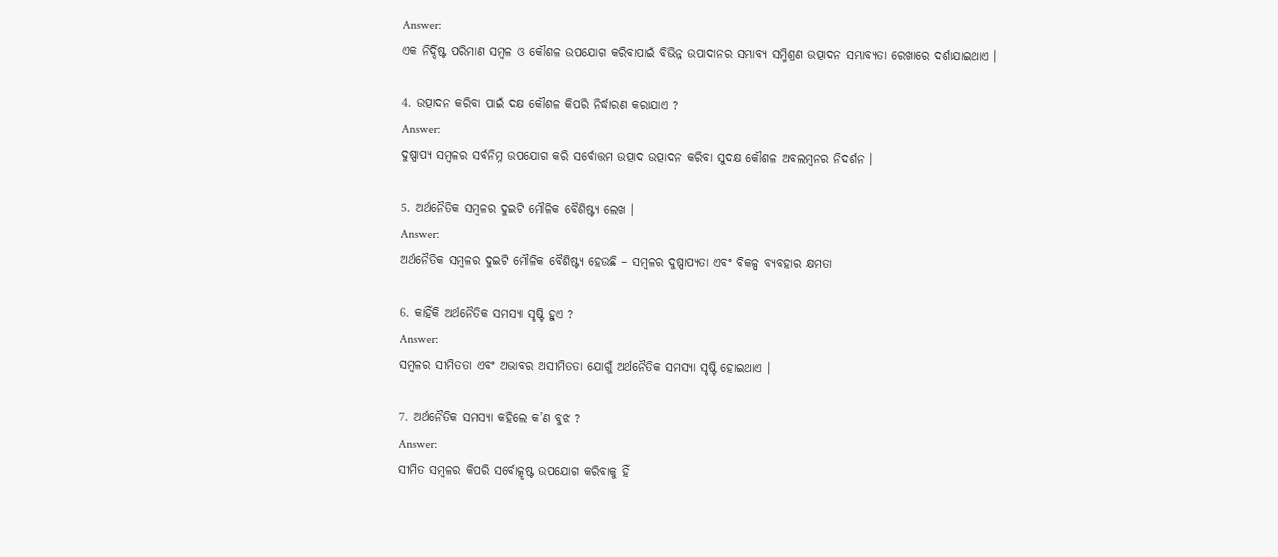Answer:
ଏକ ନିର୍ଦ୍ଦିଷ୍ଟ ପରିମାଣ ସମ୍ବଳ ଓ କୌଶଳ ଉପଯୋଗ କରିବାପାଇଁ ବିଭିନ୍ନ ଉପାଦାନର ସମ୍ଭାବ୍ୟ ସମ୍ମିଶ୍ରଣ ଉତ୍ପାଦନ ସମ୍ଭାବ୍ୟତା ରେଖାରେ ଦର୍ଶାଯାଇଥାଏ ।

4. ଉତ୍ପାଦନ କରିବା ପାଇଁ ଦକ୍ଷ କୌଶଳ କିପରି ନିର୍ଦ୍ଧାରଣ କରାଯାଏ ?
Answer:
ଦୁଷ୍ପାପ୍ୟ ସମ୍ବଳର ସର୍ବନିମ୍ନ ଉପଯୋଗ କରି ସର୍ବୋତ୍ତମ ଉତ୍ପାଦ ଉତ୍ପାଦନ କରିବା ସୁଦକ୍ଷ କୌଶଳ ଅବଲମ୍ବନର ନିଦର୍ଶନ ।

5. ଅର୍ଥନୈତିକ ସମ୍ବଳର ଦୁଇଟି ମୌଳିକ ବୈଶିଷ୍ଟ୍ୟ ଲେଖ ।
Answer:
ଅର୍ଥନୈତିକ ସମ୍ବଳର ଦୁଇଟି ମୌଳିକ ବୈଶିଷ୍ଟ୍ୟ ହେଉଛି – ସମ୍ବଳର ଦୁଷ୍ପାପ୍ୟତା ଏବଂ ବିକଳ୍ପ ବ୍ୟବହାର କ୍ଷମତା

6. କାହିଁକି ଅର୍ଥନୈତିକ ସମସ୍ୟା ସୃଷ୍ଟି ହୁଏ ?
Answer:
ସମ୍ବଳର ସୀମିତତା ଏବଂ ଅଭାବର ଅସୀମିତତା ଯୋଗୁଁ ଅର୍ଥନୈତିକ ସମସ୍ୟା ସୃଷ୍ଟି ହୋଇଥାଏ ।

7. ଅର୍ଥନୈତିକ ସମସ୍ୟା କହିଲେ କ’ଣ ବୁଝ ?
Answer:
ସୀମିତ ସମ୍ବଳର କିପରି ସର୍ବୋତ୍କୃଷ୍ଟ ଉପଯୋଗ କରିବାକୁ ହିଁ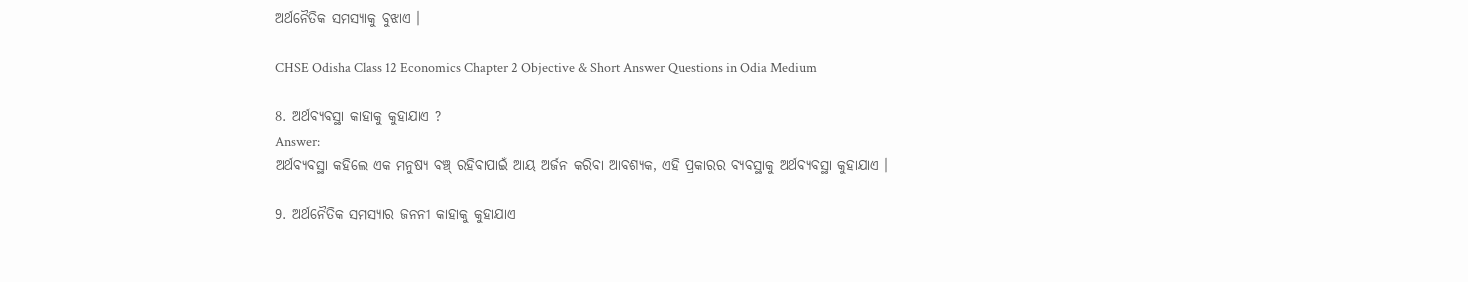ଅର୍ଥନୈତିକ ସମସ୍ୟାକୁ ବୁଝାଏ ।

CHSE Odisha Class 12 Economics Chapter 2 Objective & Short Answer Questions in Odia Medium

8. ଅର୍ଥବ୍ୟବସ୍ଥା କାହାକୁ କୁହାଯାଏ ?
Answer:
ଅର୍ଥବ୍ୟବସ୍ଥା କହିଲେ ଏକ ମନୁଷ୍ୟ ବଞ୍ଚ୍ ରହିବାପାଇଁ ଆୟ ଅର୍ଜନ କରିବା ଆବଶ୍ୟକ, ଏହି ପ୍ରକାରର ବ୍ୟବସ୍ଥାକୁ ଅର୍ଥବ୍ୟବସ୍ଥା କୁହାଯାଏ ।

9. ଅର୍ଥନୈତିକ ସମସ୍ୟାର ଜନନୀ କାହାକୁ କୁହାଯାଏ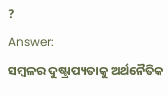?
Answer:
ସମ୍ବଳର ଦୁଷ୍ଟ୍ରାପ୍ୟତାକୁ ଅର୍ଥନୈତିକ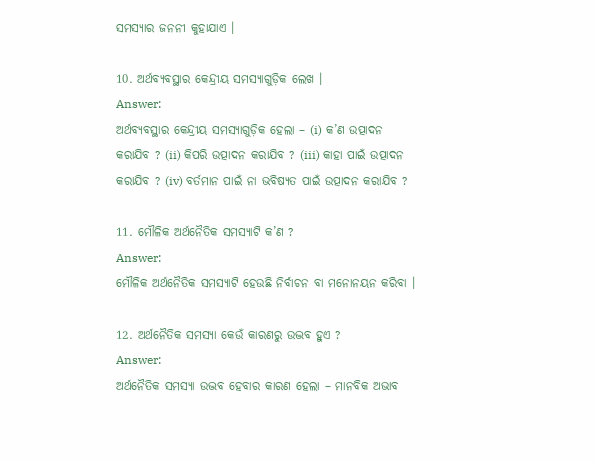ସମସ୍ୟାର ଜନନୀ କୁହାଯାଏ ।

10. ଅର୍ଥବ୍ୟବସ୍ଥାର କେନ୍ଦ୍ରୀୟ ସମସ୍ୟାଗୁଡ଼ିକ ଲେଖ ।
Answer:
ଅର୍ଥବ୍ୟବସ୍ଥାର କେନ୍ଦ୍ରୀୟ ସମସ୍ୟାଗୁଡ଼ିକ ହେଲା – (i) କ’ଣ ଉତ୍ପାଦନ କରାଯିବ ? (ii) କିପରି ଉତ୍ପାଦନ କରାଯିବ ? (iii) କାହା ପାଇଁ ଉତ୍ପାଦନ କରାଯିବ ? (iv) ବର୍ତମାନ ପାଇଁ ନା ଭବିଷ୍ୟତ ପାଇଁ ଉତ୍ପାଦନ କରାଯିବ ?

11. ମୌଳିକ ଅର୍ଥନୈତିକ ସମସ୍ୟାଟି କ’ଣ ?
Answer:
ମୌଳିକ ଅର୍ଥନୈତିକ ସମସ୍ୟାଟି ହେଉଛି ନିର୍ବାଚନ ବା ମନୋନୟନ କରିବା ।

12. ଅର୍ଥନୈତିକ ସମସ୍ୟା କେଉଁ କାରଣରୁ ଉଦ୍ଭବ ହୁଏ ?
Answer:
ଅର୍ଥନୈତିକ ସମସ୍ୟା ଉଦ୍ଭବ ହେବାର କାରଣ ହେଲା – ମାନବିକ ଅଭାବ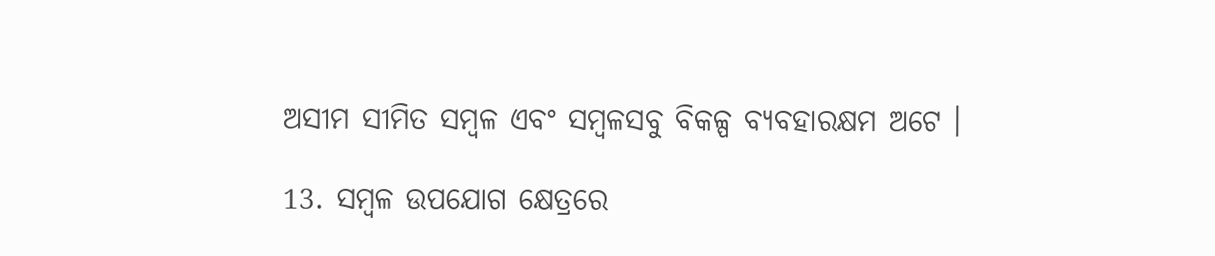ଅସୀମ ସୀମିତ ସମ୍ବଳ ଏବଂ ସମ୍ବଳସବୁ ବିକଳ୍ପ ବ୍ୟବହାରକ୍ଷମ ଅଟେ ।

13. ସମ୍ବଳ ଉପଯୋଗ କ୍ଷେତ୍ରରେ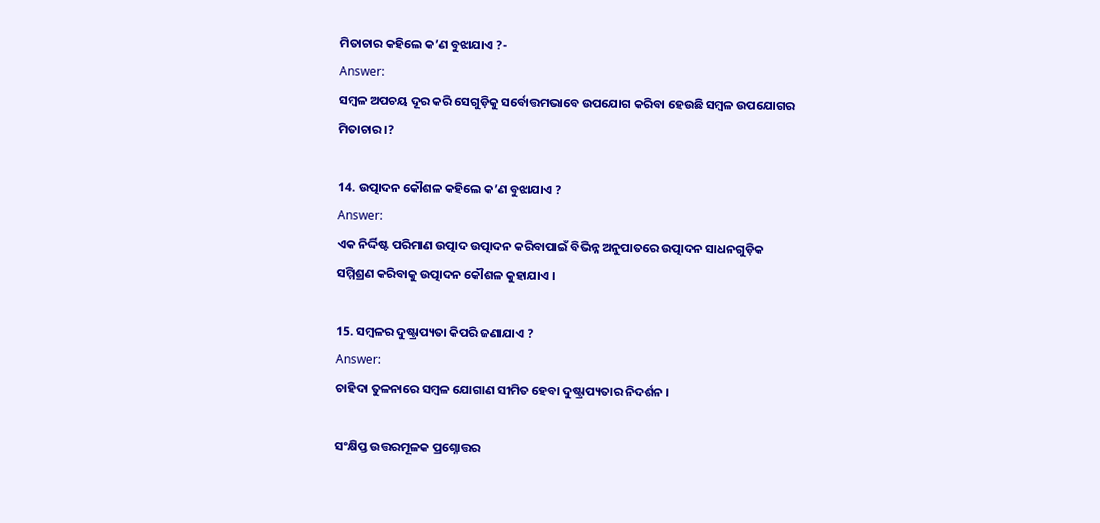ମିତାଚାର କହିଲେ କ’ଣ ବୁଝାଯାଏ ?-
Answer:
ସମ୍ବଳ ଅପଚୟ ଦୂର କରି ସେଗୁଡ଼ିକୁ ସର୍ବୋତ୍ତମଭାବେ ଉପଯୋଗ କରିବା ହେଉଛି ସମ୍ବଳ ଉପଯୋଗର ମିତାଚାର ।?

14. ଉତ୍ପାଦନ କୌଶଳ କହିଲେ କ’ଣ ବୁଝାଯାଏ ?
Answer:
ଏକ ନିର୍ଦ୍ଦିଷ୍ଟ ପରିମାଣ ଉତ୍ପାଦ ଉତ୍ପାଦନ କରିବାପାଇଁ ବିଭିନ୍ନ ଅନୁପାତରେ ଉତ୍ପାଦନ ସାଧନଗୁଡ଼ିକ ସମ୍ମିଶ୍ରଣ କରିବାକୁ ଉତ୍ପାଦନ କୌଶଳ କୁହାଯାଏ ।

15. ସମ୍ବଳର ଦୁଷ୍ଟ୍ରାପ୍ୟତା କିପରି ଜଣାଯାଏ ?
Answer:
ଚାହିଦା ତୁଳନାରେ ସମ୍ବଳ ଯୋଗାଣ ସୀମିତ ହେବା ଦୁଷ୍ଟ୍ରାପ୍ୟତାର ନିଦର୍ଶନ ।

ସଂକ୍ଷିପ୍ତ ଉତ୍ତରମୂଳକ ପ୍ରଶ୍ନୋତ୍ତର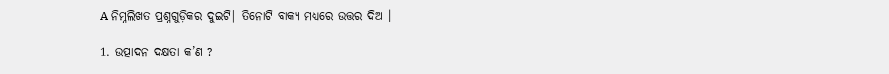A ନିମ୍ନଲିଖତ ପ୍ରଶ୍ନଗୁଡ଼ିକର ଦୁଇଟି| ତିନୋଟି ବାକ୍ୟ ମଧ୍ଯରେ ଉତ୍ତର ଦିଅ ।

1. ଉତ୍ପାଦନ ଦକ୍ଷତା କ’ଣ ?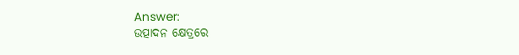Answer:
ଉତ୍ପାଦନ କ୍ଷେତ୍ରରେ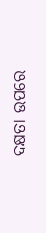ଦକ୍ଷତା ଉପରେ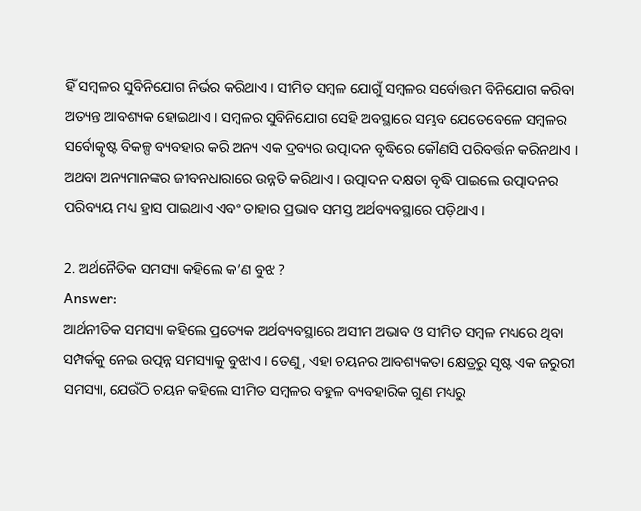ହିଁ ସମ୍ବଳର ସୁବିନିଯୋଗ ନିର୍ଭର କରିଥାଏ । ସୀମିତ ସମ୍ବଳ ଯୋଗୁଁ ସମ୍ବଳର ସର୍ବୋତ୍ତମ ବିନିଯୋଗ କରିବା ଅତ୍ୟନ୍ତ ଆବଶ୍ୟକ ହୋଇଥାଏ । ସମ୍ବଳର ସୁବିନିଯୋଗ ସେହି ଅବସ୍ଥାରେ ସମ୍ଭବ ଯେତେବେଳେ ସମ୍ବଳର ସର୍ବୋତ୍କୃଷ୍ଟ ବିକଳ୍ପ ବ୍ୟବହାର କରି ଅନ୍ୟ ଏକ ଦ୍ରବ୍ୟର ଉତ୍ପାଦନ ବୃଦ୍ଧିରେ କୌଣସି ପରିବର୍ତ୍ତନ କରିନଥାଏ । ଅଥବା ଅନ୍ୟମାନଙ୍କର ଜୀବନଧାରାରେ ଉନ୍ନତି କରିଥାଏ । ଉତ୍ପାଦନ ଦକ୍ଷତା ବୃଦ୍ଧି ପାଇଲେ ଉତ୍ପାଦନର ପରିବ୍ୟୟ ମଧ୍ୟ ହ୍ରାସ ପାଇଥାଏ ଏବଂ ତାହାର ପ୍ରଭାବ ସମସ୍ତ ଅର୍ଥବ୍ୟବସ୍ଥାରେ ପଡ଼ିଥାଏ ।

2. ଅର୍ଥନୈତିକ ସମସ୍ୟା କହିଲେ କ’ଣ ବୁଝ ?
Answer:
ଆର୍ଥନୀତିକ ସମସ୍ୟା କହିଲେ ପ୍ରତ୍ୟେକ ଅର୍ଥବ୍ୟବସ୍ଥାରେ ଅସୀମ ଅଭାବ ଓ ସୀମିତ ସମ୍ବଳ ମଧ୍ୟରେ ଥିବା ସମ୍ପର୍କକୁ ନେଇ ଉତ୍ପନ୍ନ ସମସ୍ୟାକୁ ବୁଝାଏ । ତେଣୁ, ଏହା ଚୟନର ଆବଶ୍ୟକତା କ୍ଷେତ୍ରରୁ ସୃଷ୍ଟ ଏକ ଜରୁରୀ ସମସ୍ୟା, ଯେଉଁଠି ଚୟନ କହିଲେ ସୀମିତ ସମ୍ବଳର ବହୁଳ ବ୍ୟବହାରିକ ଗୁଣ ମଧ୍ୟରୁ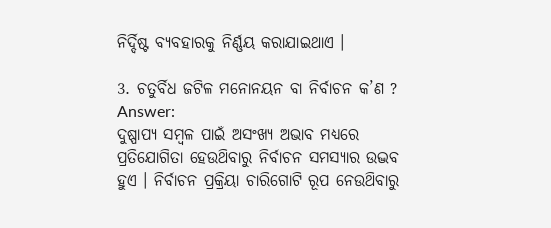ନିର୍ଦ୍ଦିଷ୍ଟ ବ୍ୟବହାରକୁ ନିର୍ଣ୍ଣୟ କରାଯାଇଥାଏ ।

3. ଚତୁର୍ବିଧ ଜଟିଳ ମନୋନୟନ ବା ନିର୍ବାଚନ କ’ଣ ?
Answer:
ଦୁଷ୍ପାପ୍ୟ ସମ୍ବଳ ପାଇଁ ଅସଂଖ୍ୟ ଅଭାବ ମଧ୍ଯରେ ପ୍ରତିଯୋଗିତା ହେଉଥ‌ିବାରୁ ନିର୍ବାଚନ ସମସ୍ୟାର ଉଦ୍ଭବ ହୁଏ । ନିର୍ବାଚନ ପ୍ରକ୍ରିୟା ଚାରିଗୋଟି ରୂପ ନେଉଥ‌ିବାରୁ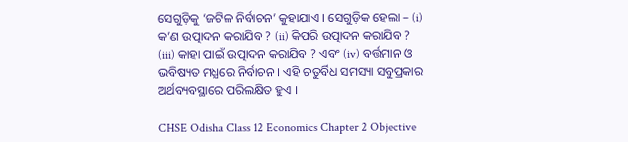ସେଗୁଡ଼ିକୁ ‘ଜଟିଳ ନିର୍ବାଚନ’ କୁହାଯାଏ । ସେଗୁଡ଼ିକ ହେଲା – (i) କ’ଣ ଉତ୍ପାଦନ କରାଯିବ ? (ii) କିପରି ଉତ୍ପାଦନ କରାଯିବ ? (iii) କାହା ପାଇଁ ଉତ୍ପାଦନ କରାଯିବ ? ଏବଂ (iv) ବର୍ତ୍ତମାନ ଓ ଭବିଷ୍ୟତ ମଧ୍ଯରେ ନିର୍ବାଚନ । ଏହି ଚତୁର୍ବିଧ ସମସ୍ୟା ସବୁପ୍ରକାର ଅର୍ଥବ୍ୟବସ୍ଥାରେ ପରିଲକ୍ଷିତ ହୁଏ ।

CHSE Odisha Class 12 Economics Chapter 2 Objective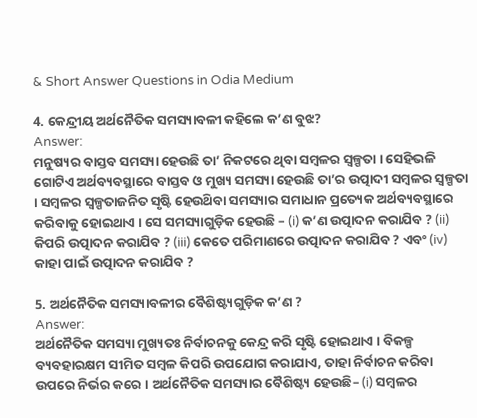& Short Answer Questions in Odia Medium

4. କେନ୍ଦ୍ରୀୟ ଅର୍ଥନୈତିକ ସମସ୍ୟାବଳୀ କହିଲେ କ’ଣ ବୁଝ?
Answer:
ମନୁଷ୍ୟର ବାସ୍ତବ ସମସ୍ୟା ହେଉଛି ତା’ ନିକଟରେ ଥିବା ସମ୍ବଳର ସ୍ୱଳ୍ପତା । ସେହିଭଳି ଗୋଟିଏ ଅର୍ଥବ୍ୟବସ୍ଥାରେ ବାସ୍ତବ ଓ ମୁଖ୍ୟ ସମସ୍ୟା ହେଉଛି ତା’ର ଉତ୍ପାଦୀ ସମ୍ବଳର ସ୍ୱଳ୍ପତା । ସମ୍ବଳର ସ୍ୱଳ୍ପତାଜନିତ ସୃଷ୍ଟି ହେଉଥ‌ିବା ସମସ୍ୟାର ସମାଧାନ ପ୍ରତ୍ୟେକ ଅର୍ଥବ୍ୟବସ୍ଥାରେ କରିବାକୁ ହୋଇଥାଏ । ସେ ସମସ୍ୟାଗୁଡ଼ିକ ହେଉଛି – (i) କ’ଣ ଉତ୍ପାଦନ କରାଯିବ ? (ii) କିପରି ଉତ୍ପାଦନ କରାଯିବ ? (iii) କେତେ ପରିମାଣରେ ଉତ୍ପାଦନ କରାଯିବ ? ଏବଂ (iv) କାହା ପାଇଁ ଉତ୍ପାଦନ କରାଯିବ ?

5. ଅର୍ଥନୈତିକ ସମସ୍ୟାବଳୀର ବୈଶିଷ୍ଟ୍ୟଗୁଡ଼ିକ କ’ଣ ?
Answer:
ଅର୍ଥନୈତିକ ସମସ୍ୟା ମୁଖ୍ୟତଃ ନିର୍ବାଚନକୁ କେନ୍ଦ୍ର କରି ସୃଷ୍ଟି ହୋଇଥାଏ । ବିକଳ୍ପ ବ୍ୟବହାରକ୍ଷମ ସୀମିତ ସମ୍ବଳ କିପରି ଉପଯୋଗ କରାଯାଏ, ତାହା ନିର୍ବାଚନ କରିବା ଉପରେ ନିର୍ଭର କରେ । ଅର୍ଥନୈତିକ ସମସ୍ୟାର ବୈଶିଷ୍ଟ୍ୟ ହେଉଛି– (i) ସମ୍ବଳର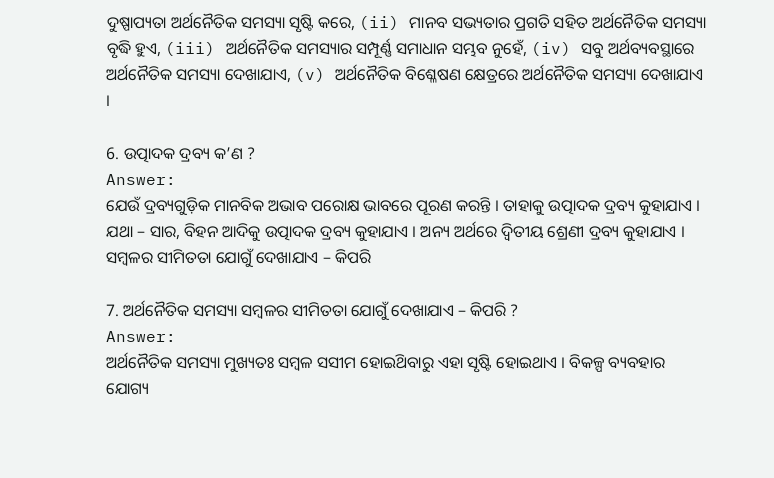ଦୁଷ୍ପାପ୍ୟତା ଅର୍ଥନୈତିକ ସମସ୍ୟା ସୃଷ୍ଟି କରେ, (ii) ମାନବ ସଭ୍ୟତାର ପ୍ରଗତି ସହିତ ଅର୍ଥନୈତିକ ସମସ୍ୟା ବୃଦ୍ଧି ହୁଏ, (iii) ଅର୍ଥନୈତିକ ସମସ୍ୟାର ସମ୍ପୂର୍ଣ୍ଣ ସମାଧାନ ସମ୍ଭବ ନୁହେଁ, (iv) ସବୁ ଅର୍ଥବ୍ୟବସ୍ଥାରେ ଅର୍ଥନୈତିକ ସମସ୍ୟା ଦେଖାଯାଏ, (v) ଅର୍ଥନୈତିକ ବିଶ୍ଳେଷଣ କ୍ଷେତ୍ରରେ ଅର୍ଥନୈତିକ ସମସ୍ୟା ଦେଖାଯାଏ ।

6. ଉତ୍ପାଦକ ଦ୍ରବ୍ୟ କ’ଣ ?
Answer:
ଯେଉଁ ଦ୍ରବ୍ୟଗୁଡ଼ିକ ମାନବିକ ଅଭାବ ପରୋକ୍ଷ ଭାବରେ ପୂରଣ କରନ୍ତି । ତାହାକୁ ଉତ୍ପାଦକ ଦ୍ରବ୍ୟ କୁହାଯାଏ । ଯଥା – ସାର, ବିହନ ଆଦିକୁ ଉତ୍ପାଦକ ଦ୍ରବ୍ୟ କୁହାଯାଏ । ଅନ୍ୟ ଅର୍ଥରେ ଦ୍ୱିତୀୟ ଶ୍ରେଣୀ ଦ୍ରବ୍ୟ କୁହାଯାଏ । ସମ୍ବଳର ସୀମିତତା ଯୋଗୁଁ ଦେଖାଯାଏ – କିପରି

7. ଅର୍ଥନୈତିକ ସମସ୍ୟା ସମ୍ବଳର ସୀମିତତା ଯୋଗୁଁ ଦେଖାଯାଏ – କିପରି ?
Answer:
ଅର୍ଥନୈତିକ ସମସ୍ୟା ମୁଖ୍ୟତଃ ସମ୍ବଳ ସସୀମ ହୋଇଥ‌ିବାରୁ ଏହା ସୃଷ୍ଟି ହୋଇଥାଏ । ବିକଳ୍ପ ବ୍ୟବହାର ଯୋଗ୍ୟ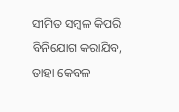ସୀମିତ ସମ୍ବଳ କିପରି ବିନିଯୋଗ କରାଯିବ, ତାହା କେବଳ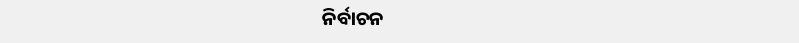ନିର୍ବାଚନ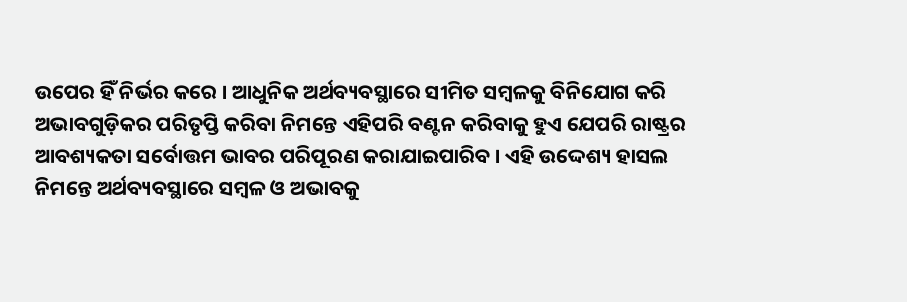ଉପେର ହିଁ ନିର୍ଭର କରେ । ଆଧୁନିକ ଅର୍ଥବ୍ୟବସ୍ଥାରେ ସୀମିତ ସମ୍ବଳକୁ ବିନିଯୋଗ କରି ଅଭାବଗୁଡ଼ିକର ପରିତୃପ୍ତି କରିବା ନିମନ୍ତେ ଏହିପରି ବଣ୍ଟନ କରିବାକୁ ହୁଏ ଯେପରି ରାଷ୍ଟ୍ରର ଆବଶ୍ୟକତା ସର୍ବୋତ୍ତମ ଭାବର ପରିପୂରଣ କରାଯାଇପାରିବ । ଏହି ଉଦ୍ଦେଶ୍ୟ ହାସଲ ନିମନ୍ତେ ଅର୍ଥବ୍ୟବସ୍ଥାରେ ସମ୍ବଳ ଓ ଅଭାବକୁ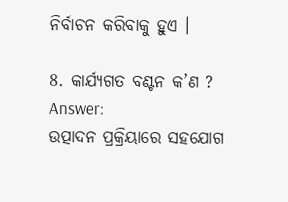ନିର୍ବାଚନ କରିବାକୁ ହୁଏ ।

8. କାର୍ଯ୍ୟଗତ ବଣ୍ଟନ କ’ଣ ?
Answer:
ଉତ୍ପାଦନ ପ୍ରକ୍ରିୟାରେ ସହଯୋଗ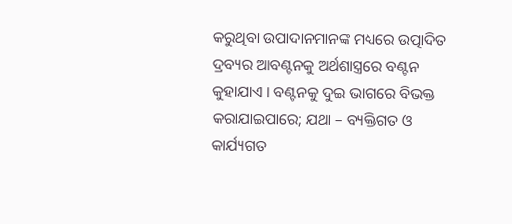କରୁଥିବା ଉପାଦାନମାନଙ୍କ ମଧ୍ୟରେ ଉତ୍ପାଦିତ ଦ୍ରବ୍ୟର ଆବଣ୍ଟନକୁ ଅର୍ଥଶାସ୍ତ୍ରରେ ବଣ୍ଟନ କୁହାଯାଏ । ବଣ୍ଟନକୁ ଦୁଇ ଭାଗରେ ବିଭକ୍ତ କରାଯାଇପାରେ; ଯଥା – ବ୍ୟକ୍ତିଗତ ଓ କାର୍ଯ୍ୟଗତ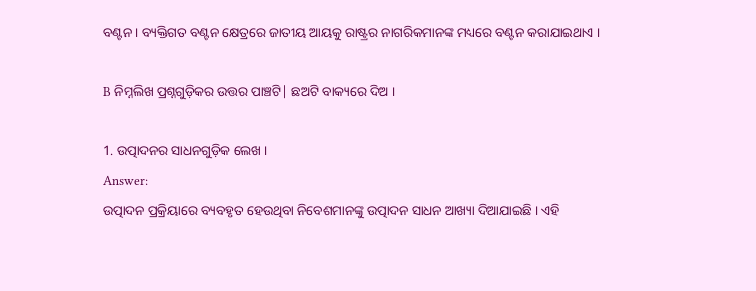ବଣ୍ଟନ । ବ୍ୟକ୍ତିଗତ ବଣ୍ଟନ କ୍ଷେତ୍ରରେ ଜାତୀୟ ଆୟକୁ ରାଷ୍ଟ୍ରର ନାଗରିକମାନଙ୍କ ମଧ୍ୟରେ ବଣ୍ଟନ କରାଯାଇଥାଏ ।

B ନିମ୍ନଲିଖ ପ୍ରଶ୍ନଗୁଡ଼ିକର ଉତ୍ତର ପାଞ୍ଚଟି| ଛଅଟି ବାକ୍ୟରେ ଦିଅ ।

1. ଉତ୍ପାଦନର ସାଧନଗୁଡ଼ିକ ଲେଖ ।
Answer:
ଉତ୍ପାଦନ ପ୍ରକ୍ରିୟାରେ ବ୍ୟବହୃତ ହେଉଥିବା ନିବେଶମାନଙ୍କୁ ଉତ୍ପାଦନ ସାଧନ ଆଖ୍ୟା ଦିଆଯାଇଛି । ଏହି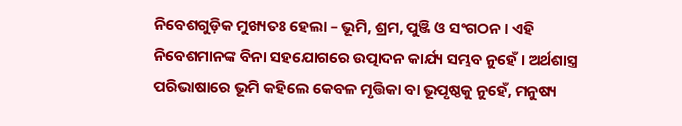ନିବେଶଗୁଡ଼ିକ ମୁଖ୍ୟତଃ ହେଲା – ଭୂମି, ଶ୍ରମ, ପୁଞ୍ଜି ଓ ସଂଗଠନ । ଏହି ନିବେଶମାନଙ୍କ ବିନା ସହଯୋଗରେ ଉତ୍ପାଦନ କାର୍ଯ୍ୟ ସମ୍ଭବ ନୁହେଁ । ଅର୍ଥଶାସ୍ତ୍ର ପରିଭାଷାରେ ଭୂମି କହିଲେ କେବଳ ମୃତ୍ତିକା ବା ଭୂପୃଷ୍ଠକୁ ନୁହେଁ, ମନୁଷ୍ୟ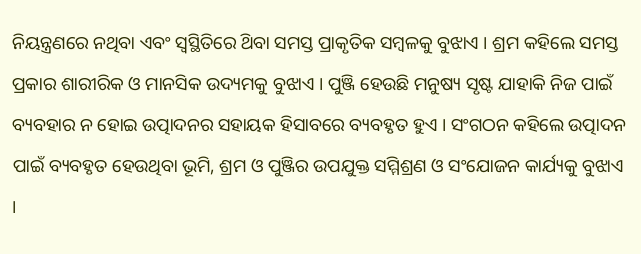ନିୟନ୍ତ୍ରଣରେ ନଥିବା ଏବଂ ସ୍ଵସ୍ଥିତିରେ ଥ‌ିବା ସମସ୍ତ ପ୍ରାକୃତିକ ସମ୍ବଳକୁ ବୁଝାଏ । ଶ୍ରମ କହିଲେ ସମସ୍ତ ପ୍ରକାର ଶାରୀରିକ ଓ ମାନସିକ ଉଦ୍ୟମକୁ ବୁଝାଏ । ପୁଞ୍ଜି ହେଉଛି ମନୁଷ୍ୟ ସୃଷ୍ଟ ଯାହାକି ନିଜ ପାଇଁ ବ୍ୟବହାର ନ ହୋଇ ଉତ୍ପାଦନର ସହାୟକ ହିସାବରେ ବ୍ୟବହୃତ ହୁଏ । ସଂଗଠନ କହିଲେ ଉତ୍ପାଦନ ପାଇଁ ବ୍ୟବହୃତ ହେଉଥିବା ଭୂମି, ଶ୍ରମ ଓ ପୁଞ୍ଜିର ଉପଯୁକ୍ତ ସମ୍ମିଶ୍ରଣ ଓ ସଂଯୋଜନ କାର୍ଯ୍ୟକୁ ବୁଝାଏ ।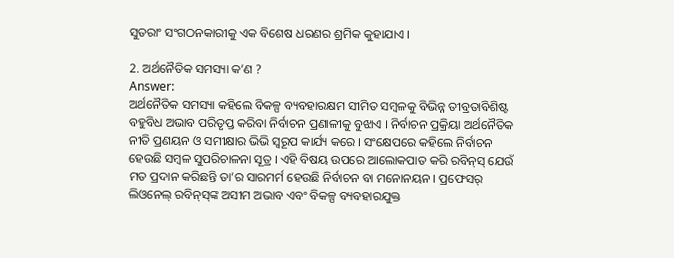ସୁତରାଂ ସଂଗଠନକାରୀକୁ ଏକ ବିଶେଷ ଧରଣର ଶ୍ରମିକ କୁହାଯାଏ ।

2. ଅର୍ଥନୈତିକ ସମସ୍ୟା କ’ଣ ?
Answer:
ଅର୍ଥନୈତିକ ସମସ୍ୟା କହିଲେ ବିକଳ୍ପ ବ୍ୟବହାରକ୍ଷମ ସୀମିତ ସମ୍ବଳକୁ ବିଭିନ୍ନ ତୀବ୍ରତାବିଶିଷ୍ଟ ବହୁବିଧ ଅଭାବ ପରିତୃପ୍ତ କରିବା ନିର୍ବାଚନ ପ୍ରଣାଳୀକୁ ବୁଝାଏ । ନିର୍ବାଚନ ପ୍ରକ୍ରିୟା ଅର୍ଥନୈତିକ ନୀତି ପ୍ରଣୟନ ଓ ସମୀକ୍ଷାର ଭିଭି ସ୍ବରୂପ କାର୍ଯ୍ୟ କରେ । ସଂକ୍ଷେପରେ କହିଲେ ନିର୍ବାଚନ ହେଉଛି ସମ୍ବଳ ସୁପରିଚାଳନା ସୂତ୍ର । ଏହି ବିଷୟ ଉପରେ ଆଲୋକପାତ କରି ରବିନ୍‌ସ୍ ଯେଉଁ ମତ ପ୍ରଦାନ କରିଛନ୍ତି ତା’ର ସାରମର୍ମ ହେଉଛି ନିର୍ବାଚନ ବା ମନୋନୟନ । ପ୍ରଫେସର୍ ଲିଓନେଲ୍ ରବିନ୍‌ସ୍‌ଙ୍କ ଅସୀମ ଅଭାବ ଏବଂ ବିକଳ୍ପ ବ୍ୟବହାରଯୁକ୍ତ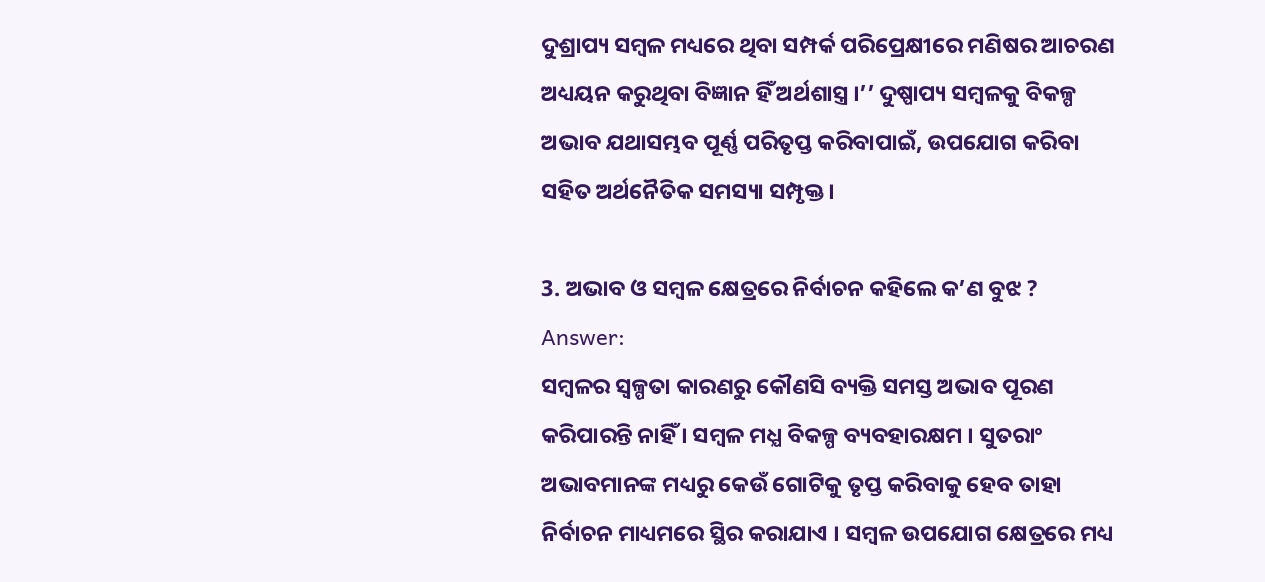ଦୁଶ୍ରାପ୍ୟ ସମ୍ବଳ ମଧ୍ୟରେ ଥିବା ସମ୍ପର୍କ ପରିପ୍ରେକ୍ଷୀରେ ମଣିଷର ଆଚରଣ ଅଧ୍ୟୟନ କରୁଥିବା ବିଜ୍ଞାନ ହିଁ ଅର୍ଥଶାସ୍ତ୍ର ।’’ ଦୁଷ୍ପାପ୍ୟ ସମ୍ବଳକୁ ବିକଳ୍ପ ଅଭାବ ଯଥାସମ୍ଭବ ପୂର୍ଣ୍ଣ ପରିତୃପ୍ତ କରିବାପାଇଁ, ଉପଯୋଗ କରିବା ସହିତ ଅର୍ଥନୈତିକ ସମସ୍ୟା ସମ୍ପୃକ୍ତ ।

3. ଅଭାବ ଓ ସମ୍ବଳ କ୍ଷେତ୍ରରେ ନିର୍ବାଚନ କହିଲେ କ’ଣ ବୁଝ ?
Answer:
ସମ୍ବଳର ସ୍ୱଳ୍ପତା କାରଣରୁ କୌଣସି ବ୍ୟକ୍ତି ସମସ୍ତ ଅଭାବ ପୂରଣ କରିପାରନ୍ତି ନାହିଁ । ସମ୍ବଳ ମଧ୍ଯ ବିକଳ୍ପ ବ୍ୟବହାରକ୍ଷମ । ସୁତରାଂ ଅଭାବମାନଙ୍କ ମଧ୍ୟରୁ କେଉଁ ଗୋଟିକୁ ତୃପ୍ତ କରିବାକୁ ହେବ ତାହା ନିର୍ବାଚନ ମାଧ୍ୟମରେ ସ୍ଥିର କରାଯାଏ । ସମ୍ବଳ ଉପଯୋଗ କ୍ଷେତ୍ରରେ ମଧ୍ୟ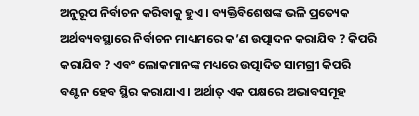ଅନୁରୂପ ନିର୍ବାଚନ କରିବାକୁ ହୁଏ । ବ୍ୟକ୍ତିବିଶେଷଙ୍କ ଭଳି ପ୍ରତ୍ୟେକ ଅର୍ଥବ୍ୟବସ୍ଥାରେ ନିର୍ବାଚନ ମାଧ୍ୟମରେ କ’ଣ ଉତ୍ପାଦନ କରାଯିବ ? କିପରି କରାଯିବ ? ଏବଂ ଲୋକମାନଙ୍କ ମଧ୍ୟରେ ଉତ୍ପାଦିତ ସାମଗ୍ରୀ କିପରି ବଣ୍ଟନ ହେବ ସ୍ଥିର କରାଯାଏ । ଅର୍ଥାତ୍ ଏକ ପକ୍ଷରେ ଅଭାବସମୂହ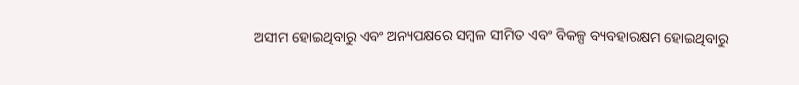ଅସୀମ ହୋଇଥିବାରୁ ଏବଂ ଅନ୍ୟପକ୍ଷରେ ସମ୍ବଳ ସୀମିତ ଏବଂ ବିକଳ୍ପ ବ୍ୟବହାରକ୍ଷମ ହୋଇଥିବାରୁ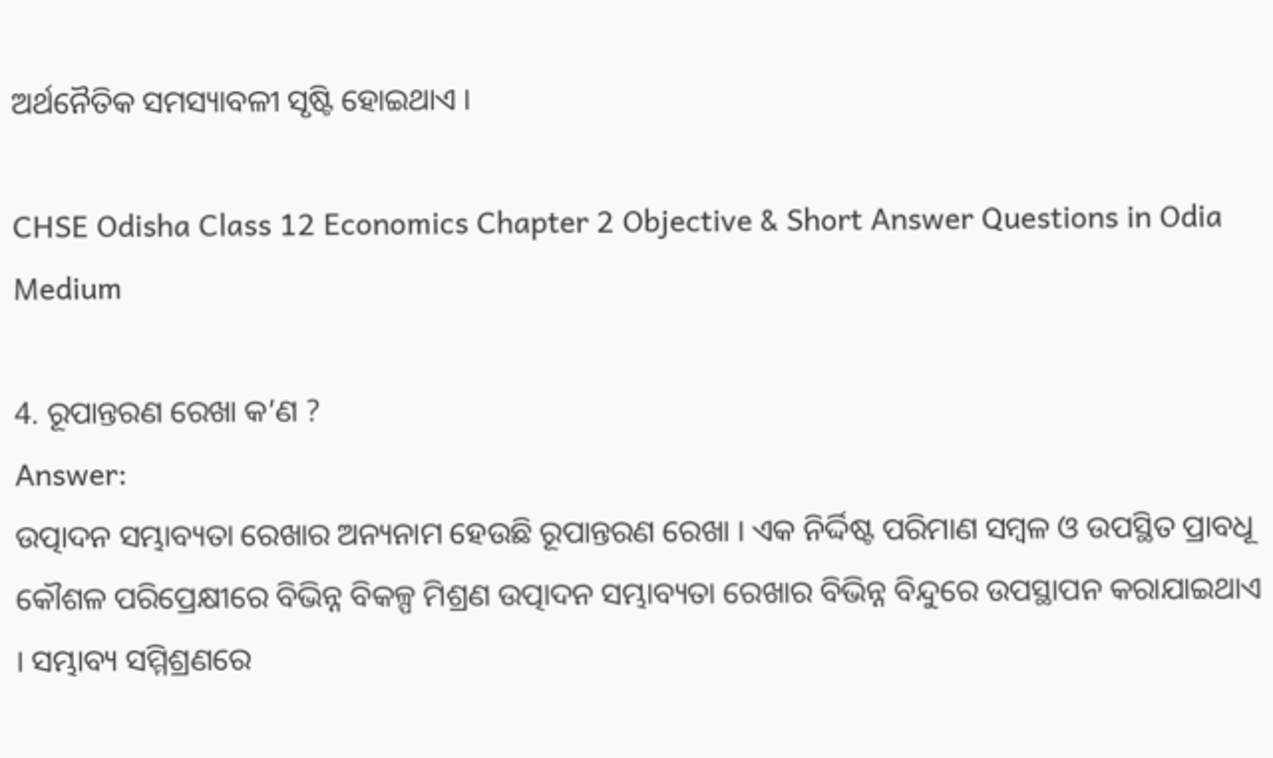ଅର୍ଥନୈତିକ ସମସ୍ୟାବଳୀ ସୃଷ୍ଟି ହୋଇଥାଏ ।

CHSE Odisha Class 12 Economics Chapter 2 Objective & Short Answer Questions in Odia Medium

4. ରୂପାନ୍ତରଣ ରେଖା କ’ଣ ?
Answer:
ଉତ୍ପାଦନ ସମ୍ଭାବ୍ୟତା ରେଖାର ଅନ୍ୟନାମ ହେଉଛି ରୂପାନ୍ତରଣ ରେଖା । ଏକ ନିର୍ଦ୍ଦିଷ୍ଟ ପରିମାଣ ସମ୍ବଳ ଓ ଉପସ୍ଥିତ ପ୍ରାବଧୂ କୌଶଳ ପରିପ୍ରେକ୍ଷୀରେ ବିଭିନ୍ନ ବିକଳ୍ପ ମିଶ୍ରଣ ଉତ୍ପାଦନ ସମ୍ଭାବ୍ୟତା ରେଖାର ବିଭିନ୍ନ ବିନ୍ଦୁରେ ଉପସ୍ଥାପନ କରାଯାଇଥାଏ । ସମ୍ଭାବ୍ୟ ସମ୍ମିଶ୍ରଣରେ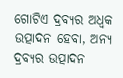ଗୋଟିଏ ଦ୍ରବ୍ୟର ଅଧ୍ବକ ଉତ୍ପାଦନ ହେବା, ଅନ୍ୟ ଦ୍ରବ୍ୟର ଉତ୍ପାଦନ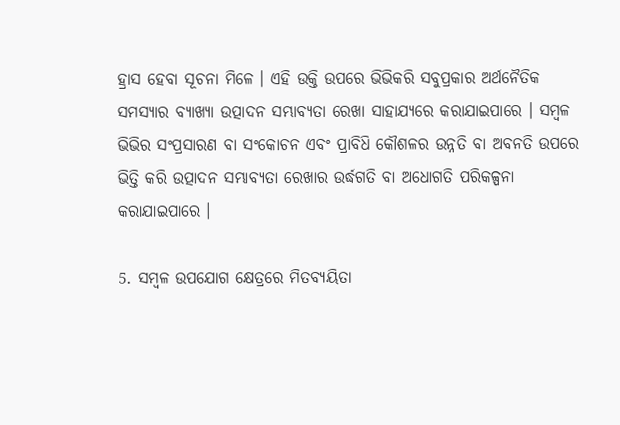ହ୍ରାସ ହେବା ସୂଚନା ମିଳେ । ଏହି ଉକ୍ତି ଉପରେ ଭିଭିକରି ସବୁପ୍ରକାର ଅର୍ଥନୈତିକ ସମସ୍ୟାର ବ୍ୟାଖ୍ୟା ଉତ୍ପାଦନ ସମ୍ଭାବ୍ୟତା ରେଖା ସାହାଯ୍ୟରେ କରାଯାଇପାରେ । ସମ୍ବଳ ଭିଭିର ସଂପ୍ରସାରଣ ବା ସଂକୋଚନ ଏବଂ ପ୍ରାବିଧ‌ି କୌଶଳର ଉନ୍ନତି ବା ଅବନତି ଉପରେ ଭିତ୍ତି କରି ଉତ୍ପାଦନ ସମ୍ଭାବ୍ୟତା ରେଖାର ଉର୍ଦ୍ଧଗତି ବା ଅଧୋଗତି ପରିକଳ୍ପନା କରାଯାଇପାରେ ।

5. ସମ୍ବଳ ଉପଯୋଗ କ୍ଷେତ୍ରରେ ମିତବ୍ୟୟିତା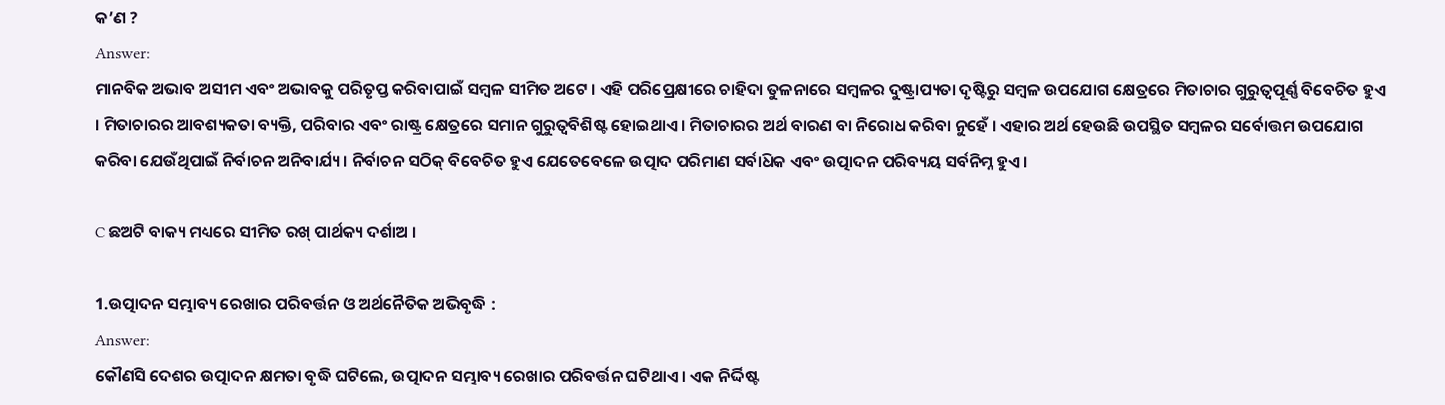କ’ଣ ?
Answer:
ମାନବିକ ଅଭାବ ଅସୀମ ଏବଂ ଅଭାବକୁ ପରିତୃପ୍ତ କରିବାପାଇଁ ସମ୍ବଳ ସୀମିତ ଅଟେ । ଏହି ପରିପ୍ରେକ୍ଷୀରେ ଚାହିଦା ତୁଳନାରେ ସମ୍ବଳର ଦୁଷ୍ଟ୍ରାପ୍ୟତା ଦୃଷ୍ଟିରୁ ସମ୍ବଳ ଉପଯୋଗ କ୍ଷେତ୍ରରେ ମିତାଚାର ଗୁରୁତ୍ଵପୂର୍ଣ୍ଣ ବିବେଚିତ ହୁଏ । ମିତାଚାରର ଆବଶ୍ୟକତା ବ୍ୟକ୍ତି, ପରିବାର ଏବଂ ରାଷ୍ଟ୍ର କ୍ଷେତ୍ରରେ ସମାନ ଗୁରୁତ୍ବବିଶିଷ୍ଟ ହୋଇଥାଏ । ମିତାଚାରର ଅର୍ଥ ବାରଣ ବା ନିରୋଧ କରିବା ନୁହେଁ । ଏହାର ଅର୍ଥ ହେଉଛି ଉପସ୍ଥିତ ସମ୍ବଳର ସର୍ବୋତ୍ତମ ଉପଯୋଗ କରିବା ଯେଉଁଥିପାଇଁ ନିର୍ବାଚନ ଅନିବାର୍ଯ୍ୟ । ନିର୍ବାଚନ ସଠିକ୍ ବିବେଚିତ ହୁଏ ଯେତେବେଳେ ଉତ୍ପାଦ ପରିମାଣ ସର୍ବାଧ‌ିକ ଏବଂ ଉତ୍ପାଦନ ପରିବ୍ୟୟ ସର୍ବନିମ୍ନ ହୁଏ ।

C ଛଅଟି ବାକ୍ୟ ମଧ୍ୟରେ ସୀମିତ ରଖ୍ ପାର୍ଥକ୍ୟ ଦର୍ଶାଅ ।

1.ଉତ୍ପାଦନ ସମ୍ଭାବ୍ୟ ରେଖାର ପରିବର୍ତ୍ତନ ଓ ଅର୍ଥନୈତିକ ଅଭିବୃଦ୍ଧି :
Answer:
କୌଣସି ଦେଶର ଉତ୍ପାଦନ କ୍ଷମତା ବୃଦ୍ଧି ଘଟିଲେ, ଉତ୍ପାଦନ ସମ୍ଭାବ୍ୟ ରେଖାର ପରିବର୍ତ୍ତନ ଘଟିଥାଏ । ଏକ ନିର୍ଦ୍ଦିଷ୍ଟ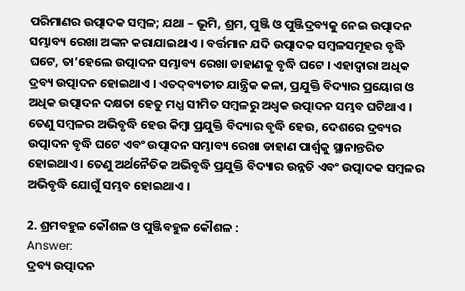ପରିମାଣର ଉତ୍ପାଦକ ସମ୍ବଳ; ଯଥା – ଭୂମି, ଶ୍ରମ, ପୁଞ୍ଜି ଓ ପୁଞ୍ଜିଦ୍ରବ୍ୟକୁ ନେଇ ଉତ୍ପାଦନ ସମ୍ଭାବ୍ୟ ରେଖା ଅଙ୍କନ କରାଯାଇଥାଏ । ବର୍ତ୍ତମାନ ଯଦି ଉତ୍ପାଦକ ସମ୍ବଳସମୂହର ବୃଦ୍ଧି ଘଟେ, ତା’ହେଲେ ଉତ୍ପାଦନ ସମ୍ଭାବ୍ୟ ରେଖା ଡାହାଣକୁ ବୃଦ୍ଧି ଘଟେ । ଏହାଦ୍ଵାରା ଅଧିକ ଦ୍ରବ୍ୟ ଉତ୍ପାଦନ ହୋଇଥାଏ । ଏତଦ୍‌ବ୍ୟତୀତ ଯାନ୍ତ୍ରିକ କଳା, ପ୍ରଯୁକ୍ତି ବିଦ୍ୟାର ପ୍ରୟୋଗ ଓ ଅଧିକ ଉତ୍ପାଦନ ଦକ୍ଷତା ହେତୁ ମଧ୍ଯ ସୀମିତ ସମ୍ବଳରୁ ଅଧ୍ବକ ଉତ୍ପାଦନ ସମ୍ଭବ ଘଟିଥାଏ । ତେଣୁ ସମ୍ବଳର ଅଭିବୃଦ୍ଧି ହେଉ କିମ୍ବା ପ୍ରଯୁକ୍ତି ବିଦ୍ୟାର ବୃଦ୍ଧି ହେଉ, ଦେଶରେ ଦ୍ରବ୍ୟର ଉତ୍ପାଦନ ବୃଦ୍ଧି ଘଟେ ଏବଂ ଉତ୍ପାଦନ ସମ୍ଭାବ୍ୟ ରେଖା ଡାହାଣ ପାର୍ଶ୍ଵକୁ ସ୍ଥାନାନ୍ତରିତ ହୋଇଥାଏ । ତେଣୁ ଅର୍ଥନୈତିକ ଅଭିବୃଦ୍ଧି ପ୍ରଯୁକ୍ତି ବିଦ୍ୟାର ଉନ୍ନତି ଏବଂ ଉତ୍ପାଦକ ସମ୍ବଳର ଅଭିବୃଦ୍ଧି ଯୋଗୁଁ ସମ୍ଭବ ହୋଇଥାଏ ।

2. ଶ୍ରମବହୁଳ କୌଶଳ ଓ ପୁଞ୍ଜିବହୁଳ କୌଶଳ :
Answer:
ଦ୍ରବ୍ୟ ଉତ୍ପାଦନ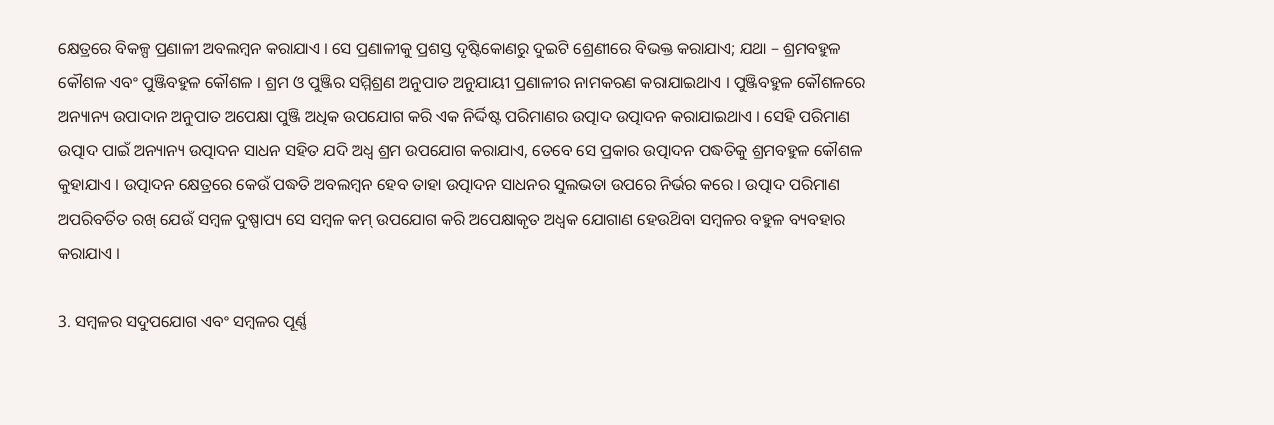କ୍ଷେତ୍ରରେ ବିକଳ୍ପ ପ୍ରଣାଳୀ ଅବଲମ୍ବନ କରାଯାଏ । ସେ ପ୍ରଣାଳୀକୁ ପ୍ରଶସ୍ତ ଦୃଷ୍ଟିକୋଣରୁ ଦୁଇଟି ଶ୍ରେଣୀରେ ବିଭକ୍ତ କରାଯାଏ; ଯଥା – ଶ୍ରମବହୁଳ କୌଶଳ ଏବଂ ପୁଞ୍ଜିବହୁଳ କୌଶଳ । ଶ୍ରମ ଓ ପୁଞ୍ଜିର ସମ୍ମିଶ୍ରଣ ଅନୁପାତ ଅନୁଯାୟୀ ପ୍ରଣାଳୀର ନାମକରଣ କରାଯାଇଥାଏ । ପୁଞ୍ଜିବହୁଳ କୌଶଳରେ ଅନ୍ୟାନ୍ୟ ଉପାଦାନ ଅନୁପାତ ଅପେକ୍ଷା ପୁଞ୍ଜି ଅଧିକ ଉପଯୋଗ କରି ଏକ ନିର୍ଦ୍ଦିଷ୍ଟ ପରିମାଣର ଉତ୍ପାଦ ଉତ୍ପାଦନ କରାଯାଇଥାଏ । ସେହି ପରିମାଣ ଉତ୍ପାଦ ପାଇଁ ଅନ୍ୟାନ୍ୟ ଉତ୍ପାଦନ ସାଧନ ସହିତ ଯଦି ଅଧ୍ଵ ଶ୍ରମ ଉପଯୋଗ କରାଯାଏ, ତେବେ ସେ ପ୍ରକାର ଉତ୍ପାଦନ ପଦ୍ଧତିକୁ ଶ୍ରମବହୁଳ କୌଶଳ କୁହାଯାଏ । ଉତ୍ପାଦନ କ୍ଷେତ୍ରରେ କେଉଁ ପଦ୍ଧତି ଅବଲମ୍ବନ ହେବ ତାହା ଉତ୍ପାଦନ ସାଧନର ସୁଲଭତା ଉପରେ ନିର୍ଭର କରେ । ଉତ୍ପାଦ ପରିମାଣ ଅପରିବର୍ତିତ ରଖ୍ ଯେଉଁ ସମ୍ବଳ ଦୁଷ୍ପାପ୍ୟ ସେ ସମ୍ବଳ କମ୍ ଉପଯୋଗ କରି ଅପେକ୍ଷାକୃତ ଅଧ୍ବକ ଯୋଗାଣ ହେଉଥ‌ିବା ସମ୍ବଳର ବହୁଳ ବ୍ୟବହାର କରାଯାଏ ।

3. ସମ୍ବଳର ସଦୁପଯୋଗ ଏବଂ ସମ୍ବଳର ପୂର୍ଣ୍ଣ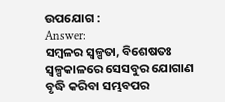ଉପଯୋଗ :
Answer:
ସମ୍ବଳର ସ୍ୱଳ୍ପତା, ବିଶେଷତଃ ସ୍ଵଳ୍ପକାଳରେ ସେସବୁର ଯୋଗାଣ ବୃଦ୍ଧି କରିବା ସମ୍ଭବପର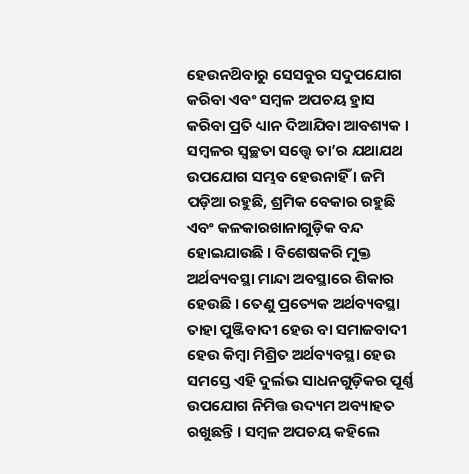ହେଉନଥ‌ିବାରୁ ସେସବୁର ସଦୁପଯୋଗ କରିବା ଏବଂ ସମ୍ବଳ ଅପଚୟ ହ୍ରାସ କରିବା ପ୍ରତି ଧ୍ୟାନ ଦିଆଯିବା ଆବଶ୍ୟକ । ସମ୍ବଳର ସ୍ୱଚ୍ଛତା ସତ୍ତ୍ବେ ତା’ର ଯଥାଯଥ ଉପଯୋଗ ସମ୍ଭବ ହେଉନାହିଁ । ଜମି ପଡ଼ିଆ ରହୁଛି, ଶ୍ରମିକ ବେକାର ରହୁଛି ଏବଂ କଳକାରଖାନାଗୁଡ଼ିକ ବନ୍ଦ ହୋଇଯାଉଛି । ବିଶେଷକରି ମୁକ୍ତ ଅର୍ଥବ୍ୟବସ୍ଥା ମାନ୍ଦା ଅବସ୍ଥାରେ ଶିକାର ହେଉଛି । ତେଣୁ ପ୍ରତ୍ୟେକ ଅର୍ଥବ୍ୟବସ୍ଥା ତାହା ପୁଞ୍ଜିବାଦୀ ହେଉ ବା ସମାଜବାଦୀ ହେଉ କିମ୍ବା ମିଶ୍ରିତ ଅର୍ଥବ୍ୟବସ୍ଥା ହେଉ ସମସ୍ତେ ଏହି ଦୁର୍ଲଭ ସାଧନଗୁଡ଼ିକର ପୂର୍ଣ୍ଣ ଉପଯୋଗ ନିମିତ୍ତ ଉଦ୍ୟମ ଅବ୍ୟାହତ ରଖୁଛନ୍ତି । ସମ୍ବଳ ଅପଚୟ କହିଲେ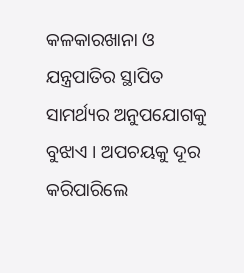କଳକାରଖାନା ଓ ଯନ୍ତ୍ରପାତିର ସ୍ଥାପିତ ସାମର୍ଥ୍ୟର ଅନୁପଯୋଗକୁ ବୁଝାଏ । ଅପଚୟକୁ ଦୂର କରିପାରିଲେ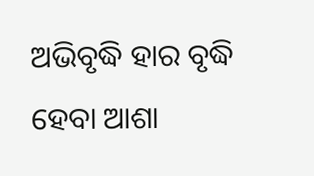ଅଭିବୃଦ୍ଧି ହାର ବୃଦ୍ଧି ହେବା ଆଶା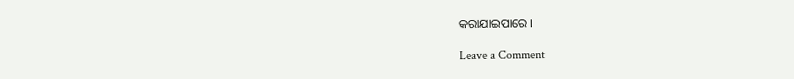କରାଯାଇପାରେ ।

Leave a Comment